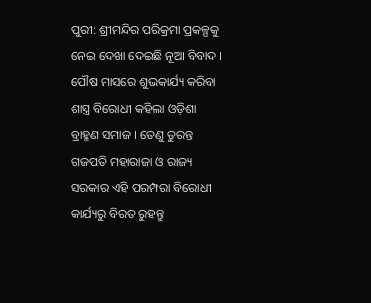ପୁରୀ: ଶ୍ରୀମନ୍ଦିର ପରିକ୍ରମା ପ୍ରକଳ୍ପକୁ ନେଇ ଦେଖା ଦେଇଛି ନୂଆ ବିବାଦ । ପୌଷ ମାସରେ ଶୁଭକାର୍ଯ୍ୟ କରିବା ଶାସ୍ତ୍ର ବିରୋଧୀ କହିଲା ଓଡ଼ିଶା ବ୍ରାହ୍ମଣ ସମାଜ । ତେଣୁ ତୁରନ୍ତ ଗଜପତି ମହାରାଜା ଓ ରାଜ୍ୟ ସରକାର ଏହି ପରମ୍ପରା ବିରୋଧୀ କାର୍ଯ୍ୟରୁ ବିରତ ରୁହନ୍ତୁ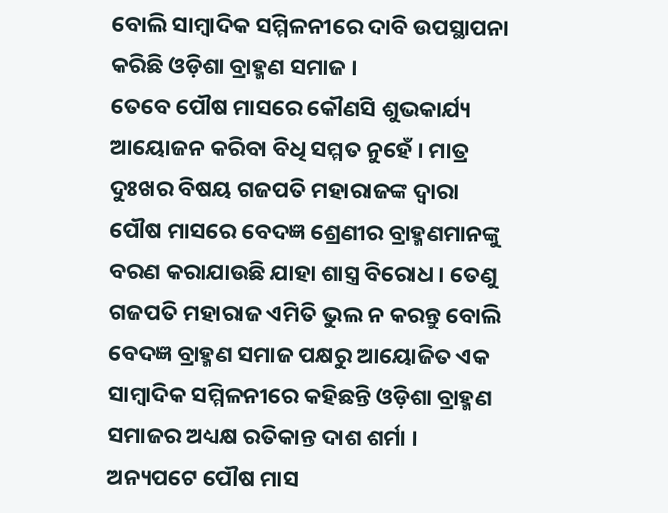ବୋଲି ସାମ୍ବାଦିକ ସମ୍ମିଳନୀରେ ଦାବି ଉପସ୍ଥାପନା କରିଛି ଓଡ଼ିଶା ବ୍ରାହ୍ମଣ ସମାଜ ।
ତେବେ ପୌଷ ମାସରେ କୌଣସି ଶୁଭକାର୍ଯ୍ୟ ଆୟୋଜନ କରିବା ବିଧି ସମ୍ମତ ନୁହେଁ । ମାତ୍ର ଦୁଃଖର ବିଷୟ ଗଜପତି ମହାରାଜଙ୍କ ଦ୍ଵାରା ପୌଷ ମାସରେ ବେଦଜ୍ଞ ଶ୍ରେଣୀର ବ୍ରାହ୍ମଣମାନଙ୍କୁ ବରଣ କରାଯାଉଛି ଯାହା ଶାସ୍ତ୍ର ବିରୋଧ । ତେଣୁ ଗଜପତି ମହାରାଜ ଏମିତି ଭୁଲ ନ କରନ୍ତୁ ବୋଲି ବେଦଜ୍ଞ ବ୍ରାହ୍ମଣ ସମାଜ ପକ୍ଷରୁ ଆୟୋଜିତ ଏକ ସାମ୍ବାଦିକ ସମ୍ମିଳନୀରେ କହିଛନ୍ତି ଓଡ଼ିଶା ବ୍ରାହ୍ମଣ ସମାଜର ଅଧ୍ୟକ୍ଷ ରତିକାନ୍ତ ଦାଶ ଶର୍ମା ।
ଅନ୍ୟପଟେ ପୌଷ ମାସ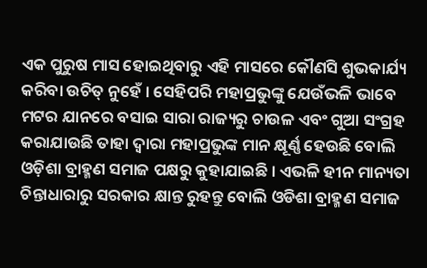ଏକ ପୁରୁଷ ମାସ ହୋଇଥିବାରୁ ଏହି ମାସରେ କୌଣସି ଶୁଭକାର୍ଯ୍ୟ କରିବା ଉଚିତ୍ ନୁହେଁ । ସେହିପରି ମହାପ୍ରଭୁଙ୍କୁ ଯେଉଁଭଳି ଭାବେ ମଟର ଯାନରେ ବସାଇ ସାରା ରାଜ୍ୟରୁ ଚାଉଳ ଏବଂ ଗୁଆ ସଂଗ୍ରହ କରାଯାଉଛି ତାହା ଦ୍ଵାରା ମହାପ୍ରଭୁଙ୍କ ମାନ କ୍ଷୂର୍ଣ୍ଣ ହେଉଛି ବୋଲି ଓଡ଼ିଶା ବ୍ରାହ୍ମଣ ସମାଜ ପକ୍ଷରୁ କୁହାଯାଇଛି । ଏଭଳି ହୀନ ମାନ୍ୟତା ଚିନ୍ତାଧାରାରୁ ସରକାର କ୍ଷାନ୍ତ ରୁହନ୍ତୁ ବୋଲି ଓଡିଶା ବ୍ରାହ୍ମଣ ସମାଜ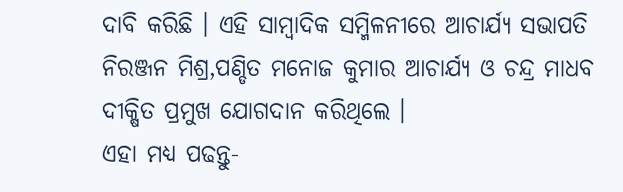ଦାବି କରିଛି । ଏହି ସାମ୍ବାଦିକ ସମ୍ମିଳନୀରେ ଆଚାର୍ଯ୍ୟ ସଭାପତି ନିରଞ୍ଜନ ମିଶ୍ର,ପଣ୍ଡିତ ମନୋଜ କୁମାର ଆଚାର୍ଯ୍ୟ ଓ ଚନ୍ଦ୍ର ମାଧବ ଦୀକ୍ଷିତ ପ୍ରମୁଖ ଯୋଗଦାନ କରିଥିଲେ ।
ଏହା ମଧ୍ୟ ପଢନ୍ତୁ-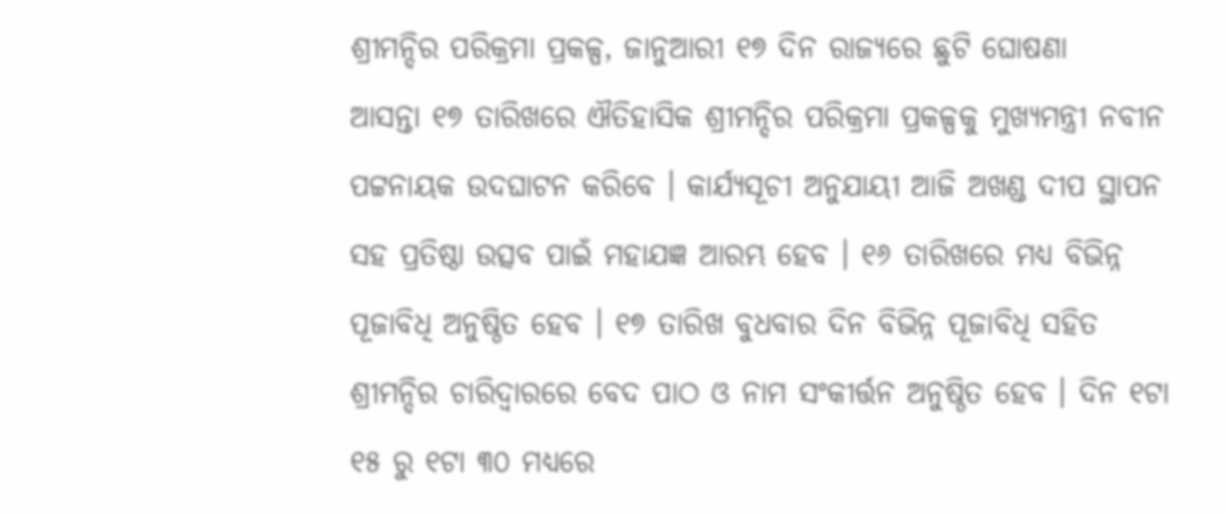ଶ୍ରୀମନ୍ଦିର ପରିକ୍ରମା ପ୍ରକଳ୍ପ, ଜାନୁଆରୀ ୧୭ ଦିନ ରାଜ୍ୟରେ ଛୁଟି ଘୋଷଣା
ଆସନ୍ତା ୧୭ ତାରିଖରେ ଐତିହାସିକ ଶ୍ରୀମନ୍ଦିର ପରିକ୍ରମା ପ୍ରକଳ୍ପକୁ ମୁଖ୍ୟମନ୍ତ୍ରୀ ନବୀନ ପଟ୍ଟନାୟକ ଉଦଘାଟନ କରିବେ । କାର୍ଯ୍ୟସୂଚୀ ଅନୁଯାୟୀ ଆଜି ଅଖଣ୍ଡ ଦୀପ ସ୍ଥାପନ ସହ ପ୍ରତିଷ୍ଠା ଉତ୍ସବ ପାଇଁ ମହାଯଜ୍ଞ ଆରମ୍ଭ ହେବ । ୧୬ ତାରିଖରେ ମଧ୍ୟ ବିଭିନ୍ନ ପୂଜାବିଧି ଅନୁଷ୍ଠିତ ହେବ । ୧୭ ତାରିଖ ବୁଧବାର ଦିନ ବିଭିନ୍ନ ପୂଜାବିଧି ସହିତ ଶ୍ରୀମନ୍ଦିର ଚାରିଦ୍ବାରରେ ବେଦ ପାଠ ଓ ନାମ ସଂକୀର୍ତ୍ତନ ଅନୁଷ୍ଠିତ ହେବ । ଦିନ ୧ଟା ୧୫ ରୁ ୧ଟା ୩୦ ମଧ୍ୟରେ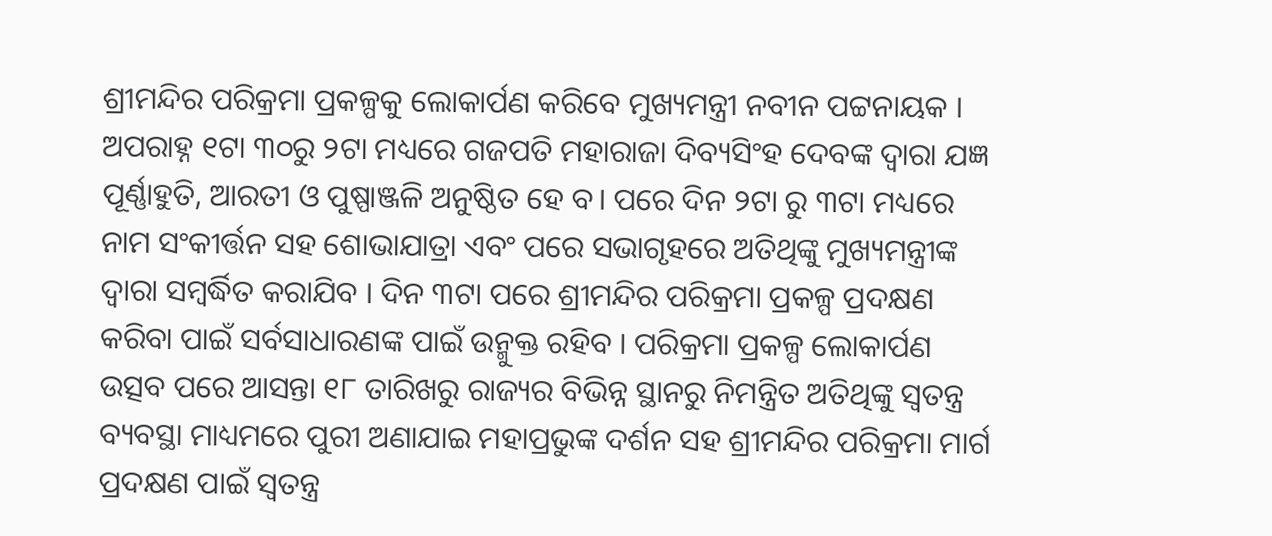ଶ୍ରୀମନ୍ଦିର ପରିକ୍ରମା ପ୍ରକଳ୍ପକୁ ଲୋକାର୍ପଣ କରିବେ ମୁଖ୍ୟମନ୍ତ୍ରୀ ନବୀନ ପଟ୍ଟନାୟକ ।
ଅପରାହ୍ନ ୧ଟା ୩୦ରୁ ୨ଟା ମଧ୍ୟରେ ଗଜପତି ମହାରାଜା ଦିବ୍ୟସିଂହ ଦେବଙ୍କ ଦ୍ବାରା ଯଜ୍ଞ ପୂର୍ଣ୍ଣାହୁତି, ଆରତୀ ଓ ପୁଷ୍ପାଞ୍ଜଳି ଅନୁଷ୍ଠିତ ହେ ବ। ପରେ ଦିନ ୨ଟା ରୁ ୩ଟା ମଧ୍ୟରେ ନାମ ସଂକୀର୍ତ୍ତନ ସହ ଶୋଭାଯାତ୍ରା ଏବଂ ପରେ ସଭାଗୃହରେ ଅତିଥିଙ୍କୁ ମୁଖ୍ୟମନ୍ତ୍ରୀଙ୍କ ଦ୍ବାରା ସମ୍ବର୍ଦ୍ଧିତ କରାଯିବ । ଦିନ ୩ଟା ପରେ ଶ୍ରୀମନ୍ଦିର ପରିକ୍ରମା ପ୍ରକଳ୍ପ ପ୍ରଦକ୍ଷଣ କରିବା ପାଇଁ ସର୍ବସାଧାରଣଙ୍କ ପାଇଁ ଉନ୍ମୁକ୍ତ ରହିବ । ପରିକ୍ରମା ପ୍ରକଳ୍ପ ଲୋକାର୍ପଣ ଉତ୍ସବ ପରେ ଆସନ୍ତା ୧୮ ତାରିଖରୁ ରାଜ୍ୟର ବିଭିନ୍ନ ସ୍ଥାନରୁ ନିମନ୍ତ୍ରିତ ଅତିଥିଙ୍କୁ ସ୍ବତନ୍ତ୍ର ବ୍ୟବସ୍ଥା ମାଧ୍ୟମରେ ପୁରୀ ଅଣାଯାଇ ମହାପ୍ରଭୁଙ୍କ ଦର୍ଶନ ସହ ଶ୍ରୀମନ୍ଦିର ପରିକ୍ରମା ମାର୍ଗ ପ୍ରଦକ୍ଷଣ ପାଇଁ ସ୍ବତନ୍ତ୍ର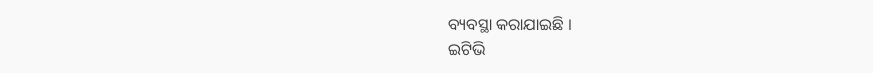ବ୍ୟବସ୍ଥା କରାଯାଇଛି ।
ଇଟିଭି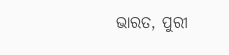ଭାରତ, ପୁରୀ